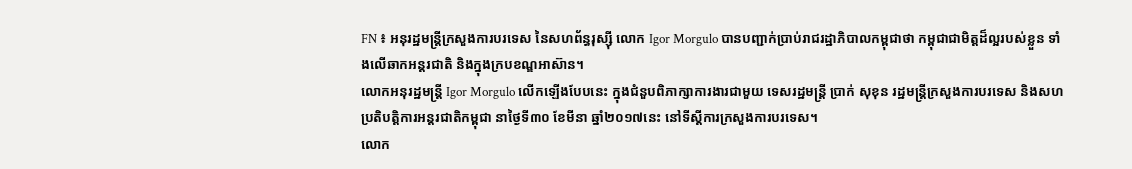FN ៖ អនុរដ្ឋមន្ត្រីក្រសួងការបរទេស នៃសហព័ន្ធរុស្ស៊ី លោក Igor Morgulo បានបញ្ជាក់ប្រាប់រាជរដ្ឋាភិបាលកម្ពុជាថា កម្ពុជាជាមិត្តដ៏ល្អរបស់ខ្លួន ទាំងលើឆាកអន្តរជាតិ និងក្នុងក្របខណ្ឌអាស៊ាន។
លោកអនុរដ្ឋមន្ត្រី Igor Morgulo លើកឡើងបែបនេះ ក្នុងជំនួបពិភាក្សាការងារជាមួយ ទេសរដ្ឋមន្រ្តី ប្រាក់ សុខុន រដ្ឋមន្រ្តីក្រសួងការបរទេស និងសហប្រតិបត្តិការអន្តរជាតិកម្ពុជា នាថ្ងៃទី៣០ ខែមីនា ឆ្នាំ២០១៧នេះ នៅទីស្តីការក្រសួងការបរទេស។
លោក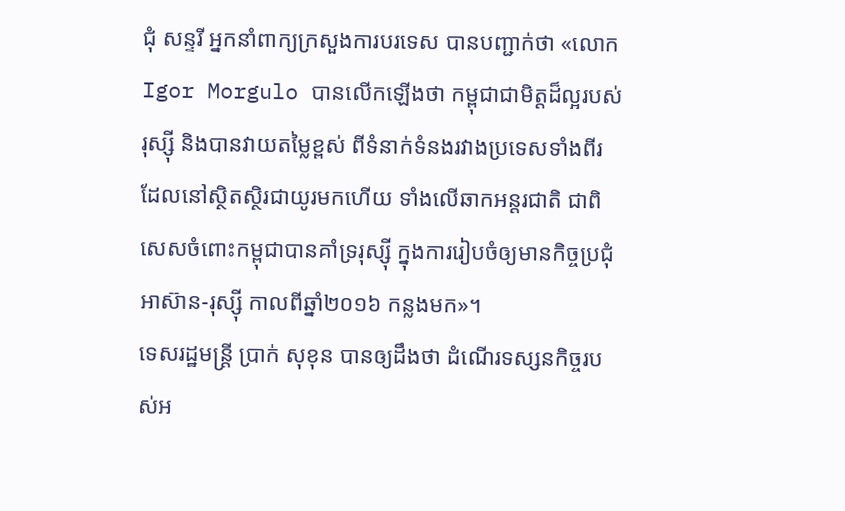ជុំ សន្ទរី អ្នកនាំពាក្យក្រសួងការបរទេស បានបញ្ជាក់ថា «លោក Igor Morgulo បានលើកឡើងថា កម្ពុជាជាមិត្តដ៏ល្អរបស់រុស្ស៊ី និងបានវាយតម្លៃខ្ពស់ ពីទំនាក់ទំនងរវាងប្រទេសទាំងពីរ ដែលនៅស្ថិតស្ថិរជាយូរមកហើយ ទាំងលើឆាកអន្តរជាតិ ជាពិសេសចំពោះកម្ពុជាបានគាំទ្ររុស្ស៊ី ក្នុងការរៀបចំឲ្យមានកិច្ចប្រជុំអាស៊ាន-រុស្ស៊ី កាលពីឆ្នាំ២០១៦ កន្លងមក»។
ទេសរដ្ឋមន្រ្តី ប្រាក់ សុខុន បានឲ្យដឹងថា ដំណើរទស្សនកិច្ចរបស់អ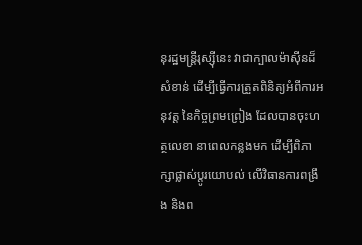នុរដ្ឋមន្ត្រីរុស្ស៊ីនេះ វាជាក្បាលម៉ាស៊ីនដ៏សំខាន់ ដើម្បីធ្វើការត្រួតពិនិត្យអំពីការអនុវត្ត នៃកិច្ចព្រមព្រៀង ដែលបានចុះហត្ថលេខា នាពេលកន្លងមក ដើម្បីពិភាក្សាផ្លាស់ប្តូរយោបល់ លើវិធានការពង្រឹង និងព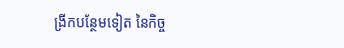ង្រីកបន្ថែមទៀត នៃកិច្ច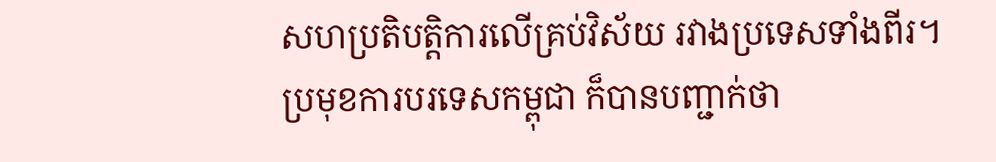សហប្រតិបត្តិការលើគ្រប់វិស័យ រវាងប្រទេសទាំងពីរ។
ប្រមុខការបរទេសកម្ពុជា ក៏បានបញ្ជាក់ថា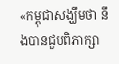«កម្ពុជាសង្ឃឹមថា នឹងបានជួបពិភាក្សា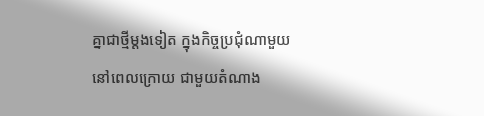គ្នាជាថ្មីម្តងទៀត ក្នុងកិច្ចប្រជុំណាមួយនៅពេលក្រោយ ជាមួយតំណាង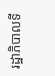រដ្ឋាភិបាលទី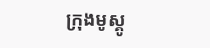ក្រុងមូស្គូ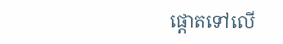ផ្តោតទៅលើ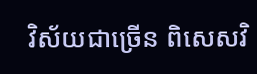វិស័យជាច្រើន ពិសេសវិ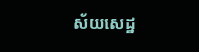ស័យសេដ្ឋ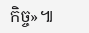កិច្ច»៕